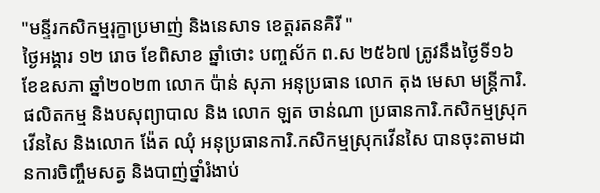"មន្ទីរកសិកម្មរុក្ខាប្រមាញ់ និងនេសាទ ខេត្ដរតនគិរី "
ថ្ងៃអង្គារ ១២ រោច ខែពិសាខ ឆ្នាំថោះ បញ្ចស័ក ព.ស ២៥៦៧ ត្រូវនឹងថ្ងៃទី១៦ ខែឧសភា ឆ្នាំ២០២៣ លោក ប៉ាន់ សុភា អនុប្រធាន លោក តុង មេសា មន្ត្រីការិ.ផលិតកម្ម និងបសុព្យាបាល និង លោក ឡត ចាន់ណា ប្រធានការិ.កសិកម្មស្រុកវើនសៃ និងលោក ង៉ែត ឈុំ អនុប្រធានការិ.កសិកម្មស្រុកវើនសៃ បានចុះតាមដានការចិញ្ចឹមសត្វ និងបាញ់ថ្នាំរំងាប់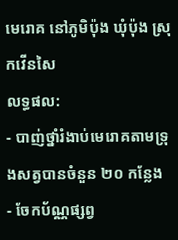មេរោគ នៅភូមិប៉ុង ឃុំប៉ុង ស្រុកវើនសៃ
លទ្ធផល:
- បាញ់ថ្នាំរំងាប់មេរោគតាមទ្រុងសត្វបានចំនួន ២០ កន្លែង
- ចែកប័ណ្ណផ្សព្វ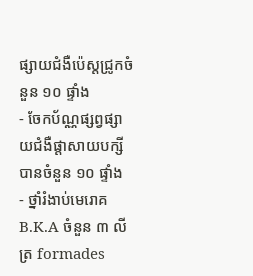ផ្សាយជំងឺប៉េស្តជ្រូកចំនួន ១០ ផ្ទាំង
- ចែកប័ណ្ណផ្សព្វផ្សាយជំងឺផ្តាសាយបក្សីបានចំនួន ១០ ផ្ទាំង
- ថ្នាំរំងាប់មេរោគ B.K.A ចំនួន ៣ លីត្រ formades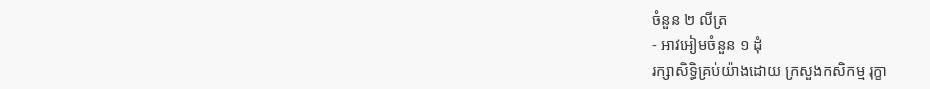ចំនួន ២ លីត្រ
- អាវអៀមចំនួន ១ ដុំ
រក្សាសិទិ្ធគ្រប់យ៉ាងដោយ ក្រសួងកសិកម្ម រុក្ខា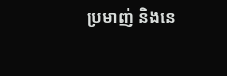ប្រមាញ់ និងនេ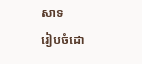សាទ
រៀបចំដោ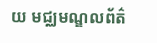យ មជ្ឈមណ្ឌលព័ត៌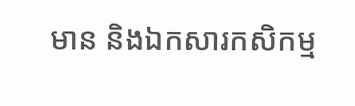មាន និងឯកសារកសិកម្ម